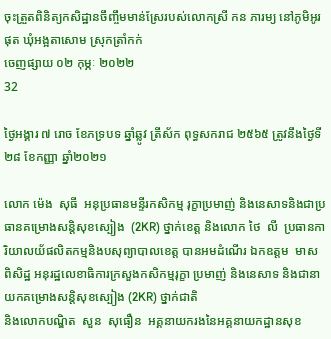ចុះត្រួតពិនិត្យកសិដ្ឋានចឹញ្ចឹមមាន់ស្រែរបស់លោកស្រី កន ភារម្យ នៅភូមិអូរផុត ឃុំអង្អតាសោម ស្រុកត្រាំកក់
ចេញផ្សាយ ០២ កុម្ភៈ ២០២២
32

ថ្ងៃអង្គារ ៧ រោច ខែភទ្របទ ឆ្នាំឆ្លូវ ត្រីស័ក ពុទ្ធសករាជ ២៥៦៥ ត្រូវនឹងថ្ងៃទី២៨ ខែកញ្ញា ឆ្នាំ២០២១

លោក ម៉េង  សុធី  អនុប្រធានមន្ទីរកសិកម្ម រុក្ខាប្រមាញ់ និងនេសាទនិងជាប្រធានគម្រោងសន្តិសុខស្បៀង  (2KR) ថ្នាក់ខេត្ត និងលោក ថៃ  លី  ប្រធានការិយាលយ័ផលិតកម្មនិងបសុព្យាបាលខេត្ត បានអមដំណើរ ឯកឧត្តម  មាស  ពិសិដ្ឋ អនុរដ្ឋលេខាធិការក្រសួងកសិកម្មរុក្ខា ប្រមាញ់ និងនេសាទ និងជានាយកគម្រោងសន្តិសុខស្បៀង (2KR) ថ្នាក់ជាតិ
និងលោកបណ្ឌិត  សួន  សុធឿន  អគ្គនាយករងនៃអគ្គនាយកដ្ឋានសុខ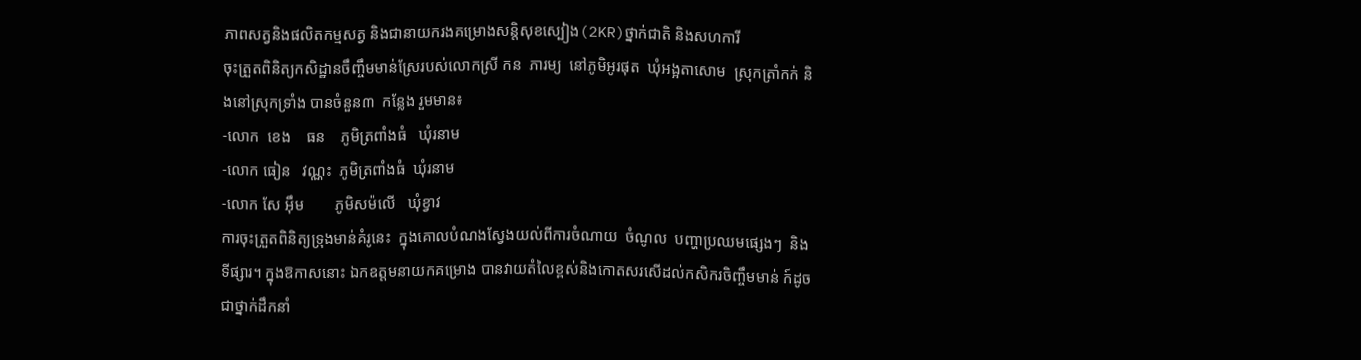ភាពសត្វនិងផលិតកម្មសត្វ និងជានាយករងគម្រោងសន្តិសុខស្បៀង(2KR)ថ្នាក់ជាតិ និងសហការី
ចុះត្រួតពិនិត្យកសិដ្ឋានចឹញ្ចឹមមាន់ស្រែរបស់លោកស្រី កន  ភារម្យ  នៅភូមិអូរផុត  ឃុំអង្អតាសោម  ស្រុកត្រាំកក់ និងនៅស្រុកទ្រាំង បានចំនួន៣  កន្លែង រួមមាន៖
-លោក  ខេង    ធន    ភូមិត្រពាំងធំ   ឃុំរនាម
-លោក ធៀន   វណ្ណះ  ភូមិត្រពាំងធំ  ឃុំរនាម
-លោក សែ អុឹម        ភូមិសម៉លេី   ឃុំខ្វាវ
ការចុះត្រួតពិនិត្យទ្រុងមាន់គំរូនេះ  ក្នុងគោលបំណងស្វែងយល់ពីការចំណាយ  ចំណូល  បញ្ហាប្រឈមផ្សេងៗ  និងទីផ្សារ។ ក្នុងឱកាសនោះ ឯកឧត្តមនាយកគម្រោង បានវាយតំលៃខ្ពស់និងកោតសរសេីដល់កសិករចិញ្ចឹមមាន់ ក៍ដូចជាថ្នាក់ដឹកនាំ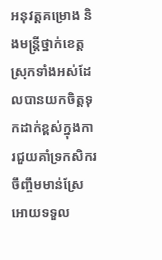អនុវត្តគម្រោង និងមន្រ្តីថ្នាក់ខេត្ត ស្រុកទាំងអស់ដែលបានយកចិត្តទុកដាក់ខ្ពស់ក្នុងការជួយគាំទ្រកសិករចឹញ្ចឹមមាន់ស្រែ អោយទទួល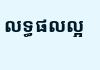លទ្ធផលល្អ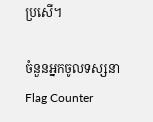ប្រសើ។

ចំនួនអ្នកចូលទស្សនា
Flag Counter